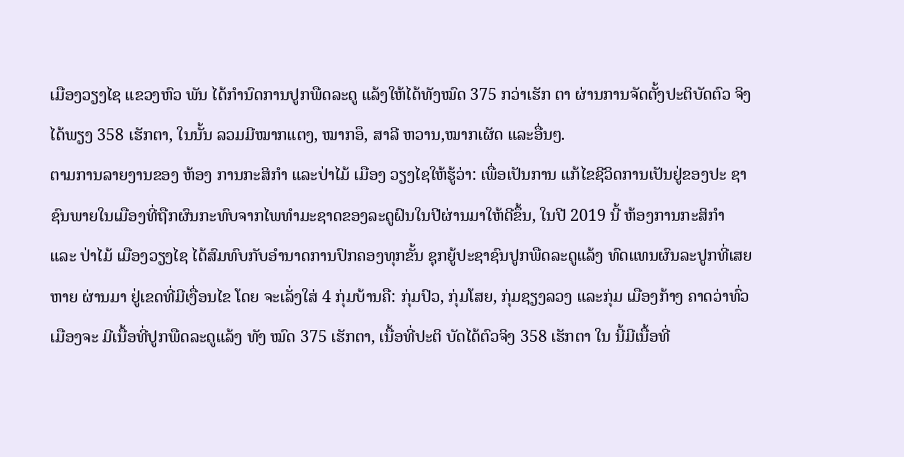ເມືອງວຽງໄຊ ແຂວງຫົວ ພັນ ໄດ້ກຳນົດການປູກພືດລະດູ ແລ້ງໃຫ້ໄດ້ທັງໝົດ 375 ກວ່າເຮັກ ຕາ ຜ່ານການຈັດຕັ້ງປະຕິບັດຕົວ ຈິງໄດ້ພຽງ 358 ເຮັກຕາ, ໃນນັ້ນ ລວມມີໝາກແຕງ, ໝາກອຶ, ສາລີ ຫວານ,ໝາກເຜັດ ແລະອື່ນໆ.
ຕາມການລາຍງານຂອງ ຫ້ອງ ການກະສິກຳ ແລະປ່າໄມ້ ເມືອງ ວຽງໄຊໃຫ້ຮູ້ວ່າ: ເພື່ອເປັນການ ແກ້ໄຂຊີວິດການເປັນຢູ່ຂອງປະ ຊາຊົນພາຍໃນເມືອງທີ່ຖືກຜົນກະທົບຈາກໄພທຳມະຊາດຂອງລະດູຝົນໃນປີຜ່ານມາໃຫ້ດີຂຶ້ນ, ໃນປີ 2019 ນີ້ ຫ້ອງການກະສິກຳ ແລະ ປ່າໄມ້ ເມືອງວຽງໄຊ ໄດ້ສົມທົບກັບອຳນາດການປົກຄອງທຸກຂັ້ນ ຊຸກຍູ້ປະຊາຊົນປູກພືດລະດູແລ້ງ ທົດແທນຜົນລະປູກທີ່ເສຍຫາຍ ຜ່ານມາ ຢູ່ເຂດທີ່ມີເງື່ອນໄຂ ໂດຍ ຈະເລັ່ງໃສ່ 4 ກຸ່ມບ້ານຄື: ກຸ່ມປົວ, ກຸ່ມໂສຍ, ກຸ່ມຊຽງລວງ ແລະກຸ່ມ ເມືອງກ້າງ ຄາດວ່າທົ່ວເມືອງຈະ ມີເນື້ອທີ່ປູກພືດລະດູແລ້ງ ທັງ ໝົດ 375 ເຮັກຕາ, ເນື້ອທີ່ປະຕິ ບັດໄດ້ຕົວຈິງ 358 ເຮັກຕາ ໃນ ນີ້ມີເນື້ອທີ່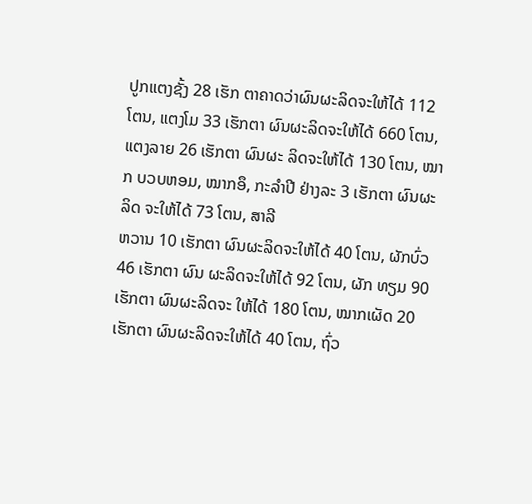ປູກແຕງຊັ້ງ 28 ເຮັກ ຕາຄາດວ່າຜົນຜະລິດຈະໃຫ້ໄດ້ 112 ໂຕນ, ແຕງໂມ 33 ເຮັກຕາ ຜົນຜະລິດຈະໃຫ້ໄດ້ 660 ໂຕນ, ແຕງລາຍ 26 ເຮັກຕາ ຜົນຜະ ລິດຈະໃຫ້ໄດ້ 130 ໂຕນ, ໝາກ ບວບຫອມ, ໝາກອຶ, ກະລຳປີ ຢ່າງລະ 3 ເຮັກຕາ ຜົນຜະລິດ ຈະໃຫ້ໄດ້ 73 ໂຕນ, ສາລີ
ຫວານ 10 ເຮັກຕາ ຜົນຜະລິດຈະໃຫ້ໄດ້ 40 ໂຕນ, ຜັກບົ່ວ 46 ເຮັກຕາ ຜົນ ຜະລິດຈະໃຫ້ໄດ້ 92 ໂຕນ, ຜັກ ທຽມ 90 ເຮັກຕາ ຜົນຜະລິດຈະ ໃຫ້ໄດ້ 180 ໂຕນ, ໝາກເຜັດ 20 ເຮັກຕາ ຜົນຜະລິດຈະໃຫ້ໄດ້ 40 ໂຕນ, ຖົ່ວ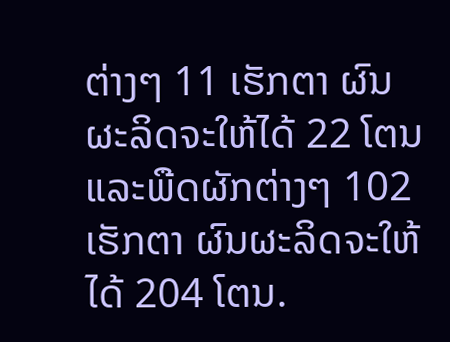ຕ່າງໆ 11 ເຮັກຕາ ຜົນຜະລິດຈະໃຫ້ໄດ້ 22 ໂຕນ ແລະພືດຜັກຕ່າງໆ 102 ເຮັກຕາ ຜົນຜະລິດຈະໃຫ້ໄດ້ 204 ໂຕນ.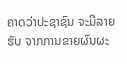ຄາດວ່າປະຊາຊົນ ຈະມີລາຍຮັບ ຈາກການຂາຍຜົນຜະ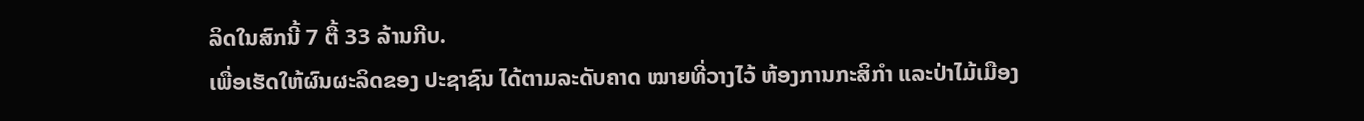ລິດໃນສົກນີ້ 7 ຕື້ 33 ລ້ານກີບ.
ເພື່ອເຮັດໃຫ້ຜົນຜະລິດຂອງ ປະຊາຊົນ ໄດ້ຕາມລະດັບຄາດ ໝາຍທີ່ວາງໄວ້ ຫ້ອງການກະສິກໍາ ແລະປ່າໄມ້ເມືອງ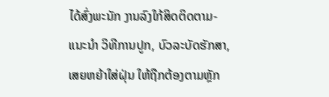ໄດ້ສົ່ງພະນັກ ງານລົງໃກ້ສິດຕິດຕາມ-ແນະນຳ ວິທີການປູກ, ບົວລະບັດຮັກສາ, ເສຍຫຍ້າໃສ່ຝຸ່ນ ໃຫ້ຖືກຕ້ອງຕາມຫຼັກ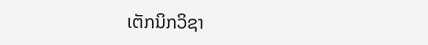ເຕັກນິກວິຊາ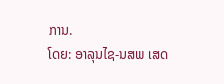ການ.
ໂດຍ: ອາລຸນໄຊ-ນສພ ເສດ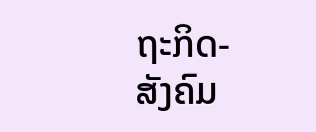ຖະກິດ-ສັງຄົມ